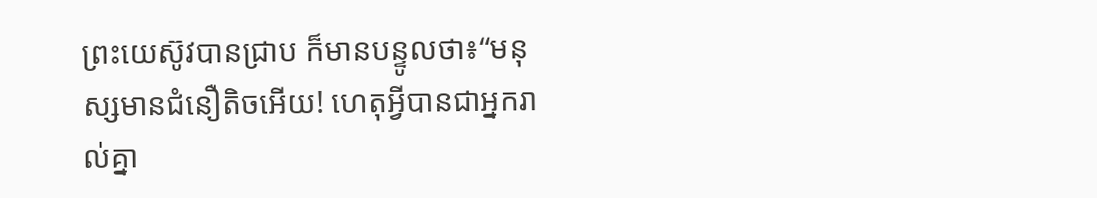ព្រះយេស៊ូវបានជ្រាប ក៏មានបន្ទូលថា៖“មនុស្សមានជំនឿតិចអើយ! ហេតុអ្វីបានជាអ្នករាល់គ្នា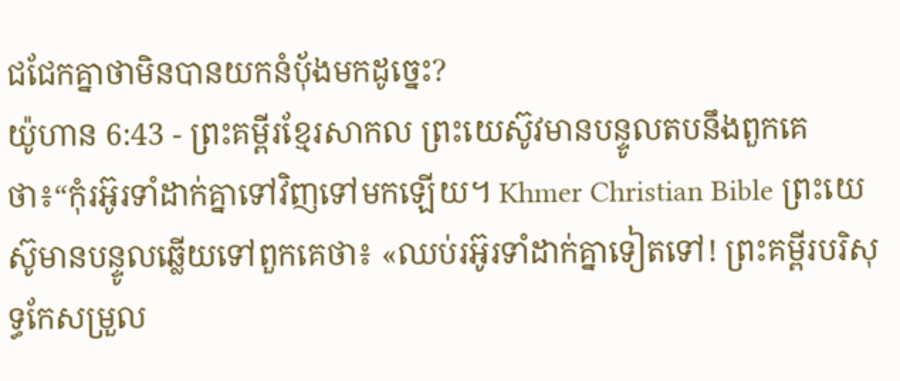ជជែកគ្នាថាមិនបានយកនំប៉័ងមកដូច្នេះ?
យ៉ូហាន 6:43 - ព្រះគម្ពីរខ្មែរសាកល ព្រះយេស៊ូវមានបន្ទូលតបនឹងពួកគេថា៖“កុំរអ៊ូរទាំដាក់គ្នាទៅវិញទៅមកឡើយ។ Khmer Christian Bible ព្រះយេស៊ូមានបន្ទូលឆ្លើយទៅពួកគេថា៖ «ឈប់រអ៊ូរទាំដាក់គ្នាទៀតទៅ! ព្រះគម្ពីរបរិសុទ្ធកែសម្រួល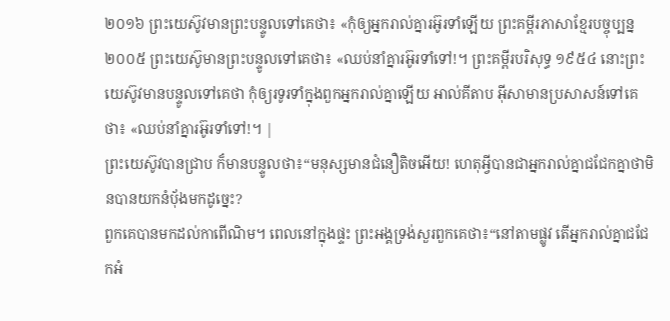២០១៦ ព្រះយេស៊ូវមានព្រះបន្ទូលទៅគេថា៖ «កុំឲ្យអ្នករាល់គ្នារអ៊ូរទាំឡើយ ព្រះគម្ពីរភាសាខ្មែរបច្ចុប្បន្ន ២០០៥ ព្រះយេស៊ូមានព្រះបន្ទូលទៅគេថា៖ «ឈប់នាំគ្នារអ៊ូរទាំទៅ!។ ព្រះគម្ពីរបរិសុទ្ធ ១៩៥៤ នោះព្រះយេស៊ូវមានបន្ទូលទៅគេថា កុំឲ្យរទូរទាំក្នុងពួកអ្នករាល់គ្នាឡើយ អាល់គីតាប អ៊ីសាមានប្រសាសន៍ទៅគេថា៖ «ឈប់នាំគ្នារអ៊ូរទាំទៅ!។ |
ព្រះយេស៊ូវបានជ្រាប ក៏មានបន្ទូលថា៖“មនុស្សមានជំនឿតិចអើយ! ហេតុអ្វីបានជាអ្នករាល់គ្នាជជែកគ្នាថាមិនបានយកនំប៉័ងមកដូច្នេះ?
ពួកគេបានមកដល់កាពើណិម។ ពេលនៅក្នុងផ្ទះ ព្រះអង្គទ្រង់សួរពួកគេថា៖“នៅតាមផ្លូវ តើអ្នករាល់គ្នាជជែកអំ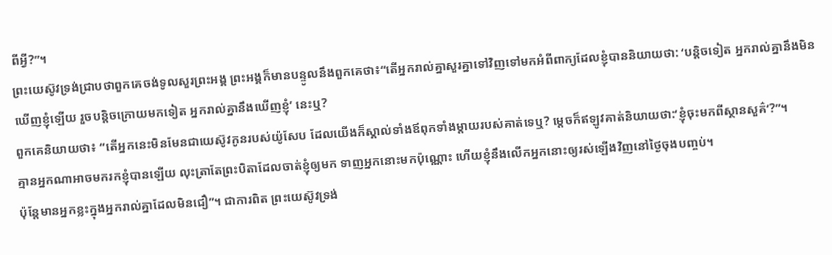ពីអ្វី?”។
ព្រះយេស៊ូវទ្រង់ជ្រាបថាពួកគេចង់ទូលសួរព្រះអង្គ ព្រះអង្គក៏មានបន្ទូលនឹងពួកគេថា៖“តើអ្នករាល់គ្នាសួរគ្នាទៅវិញទៅមកអំពីពាក្យដែលខ្ញុំបាននិយាយថា: ‘បន្តិចទៀត អ្នករាល់គ្នានឹងមិនឃើញខ្ញុំឡើយ រួចបន្តិចក្រោយមកទៀត អ្នករាល់គ្នានឹងឃើញខ្ញុំ’ នេះឬ?
ពួកគេនិយាយថា៖ “តើអ្នកនេះមិនមែនជាយេស៊ូវកូនរបស់យ៉ូសែប ដែលយើងក៏ស្គាល់ទាំងឪពុកទាំងម្ដាយរបស់គាត់ទេឬ? ម្ដេចក៏ឥឡូវគាត់និយាយថា:‘ខ្ញុំចុះមកពីស្ថានសួគ៌’?”។
គ្មានអ្នកណាអាចមករកខ្ញុំបានឡើយ លុះត្រាតែព្រះបិតាដែលចាត់ខ្ញុំឲ្យមក ទាញអ្នកនោះមកប៉ុណ្ណោះ ហើយខ្ញុំនឹងលើកអ្នកនោះឲ្យរស់ឡើងវិញនៅថ្ងៃចុងបញ្ចប់។
ប៉ុន្តែមានអ្នកខ្លះក្នុងអ្នករាល់គ្នាដែលមិនជឿ”។ ជាការពិត ព្រះយេស៊ូវទ្រង់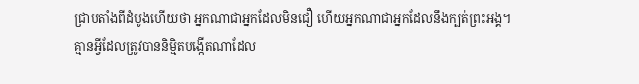ជ្រាបតាំងពីដំបូងហើយថា អ្នកណាជាអ្នកដែលមិនជឿ ហើយអ្នកណាជាអ្នកដែលនឹងក្បត់ព្រះអង្គ។
គ្មានអ្វីដែលត្រូវបាននិម្មិតបង្កើតណាដែល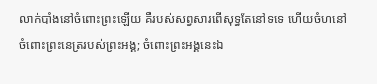លាក់បាំងនៅចំពោះព្រះឡើយ គឺរបស់សព្វសារពើសុទ្ធតែនៅទទេ ហើយចំហនៅចំពោះព្រះនេត្ររបស់ព្រះអង្គ; ចំពោះព្រះអង្គនេះឯ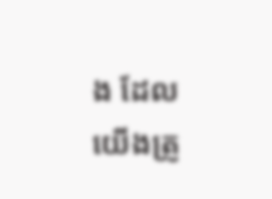ង ដែលយើងត្រូ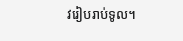វរៀបរាប់ទូល។